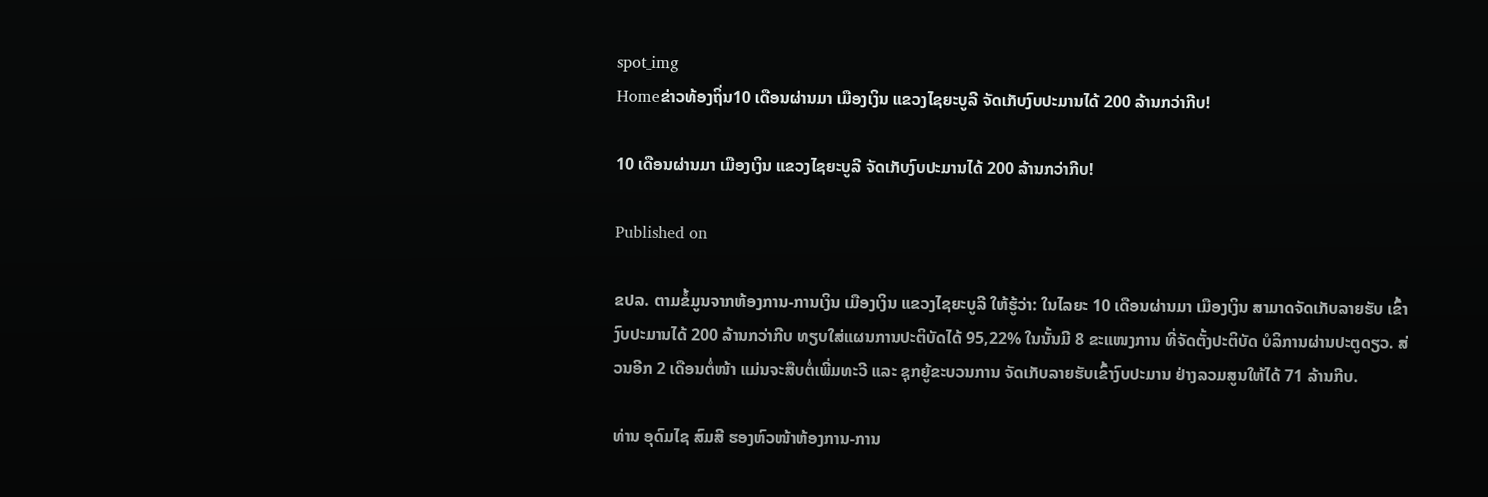spot_img
Homeຂ່າວທ້ອງຖິ່ນ10 ເດືອນຜ່ານມາ ເມືອງເງິນ ແຂວງໄຊຍະບູລີ ຈັດເກັບງົບປະມານໄດ້ 200 ລ້ານກວ່າກີບ!

10 ເດືອນຜ່ານມາ ເມືອງເງິນ ແຂວງໄຊຍະບູລີ ຈັດເກັບງົບປະມານໄດ້ 200 ລ້ານກວ່າກີບ!

Published on

ຂປລ. ຕາມຂໍ້ມູນຈາກຫ້ອງການ-ການເງິນ ເມືອງເງິນ ແຂວງໄຊຍະບູລີ ໃຫ້ຮູ້ວ່າ: ໃນໄລຍະ 10 ເດືອນຜ່ານມາ ເມືອງເງິນ ສາມາດຈັດເກັບລາຍຮັບ ເຂົ້າງົບປະມານໄດ້ 200 ລ້ານກວ່າກີບ ທຽບໃສ່ແຜນການປະຕິບັດໄດ້ 95,22% ໃນນັ້ນມີ 8 ຂະແໜງການ ທີ່ຈັດຕັ້ງປະຕິບັດ ບໍລິການຜ່ານປະຕູດຽວ. ສ່ວນອີກ 2 ເດືອນຕໍ່ໜ້າ ແມ່ນຈະສືບຕໍ່ເພີ່ມທະວີ ແລະ ຊຸກຍູ້ຂະບວນການ ຈັດເກັບລາຍຮັບເຂົ້າງົບປະມານ ຢ່າງລວມສູນໃຫ້ໄດ້ 71 ລ້ານກີບ.

ທ່ານ ອຸດົມໄຊ ສົມສີ ຮອງຫົວໜ້າຫ້ອງການ-ການ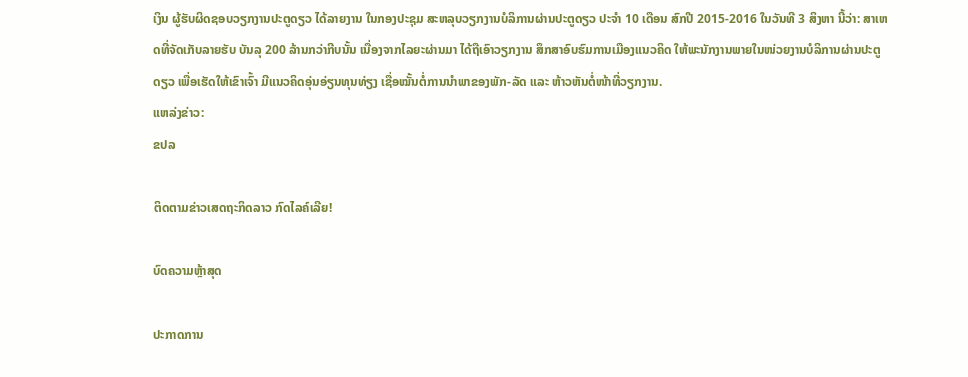ເງິນ ຜູ້ຮັບຜິດຊອບວຽກງານປະຕູດຽວ ໄດ້ລາຍງານ ໃນກອງປະຊຸມ ສະຫລຸບວຽກງານບໍລິການຜ່ານປະຕູດຽວ ປະຈຳ 10 ເດືອນ ສົກປີ 2015-2016 ໃນວັນທີ 3 ສິງຫາ ນີ້ວ່າ: ສາເຫດທີ່ຈັດເກັບລາຍຮັບ ບັນລຸ 200 ລ້ານກວ່າກີບນັ້ນ ເນື່ອງຈາກໄລຍະຜ່ານມາ ໄດ້ຖືເອົາວຽກງານ ສຶກສາອົບຮົມການເມືອງແນວຄິດ ໃຫ້ພະນັກງານພາຍໃນໜ່ວຍງານບໍລິການຜ່ານປະຕູດຽວ ເພື່ອເຮັດໃຫ້ເຂົາເຈົ້າ ມີແນວຄິດອຸ່ນອ່ຽນທຸນທ່ຽງ ເຊື່ອໝັ້ນຕໍ່ການນຳພາຂອງພັກ-ລັດ ແລະ ຫ້າວຫັນຕໍ່ໜ້າທີ່ວຽກງານ.
ແຫລ່ງຂ່າວ:
ຂປລ

ຕິດຕາມຂ່າວເສດຖະກິດລາວ ກົດໄລຄ໌ເລີຍ!

ບົດຄວາມຫຼ້າສຸດ

ປະກາດການ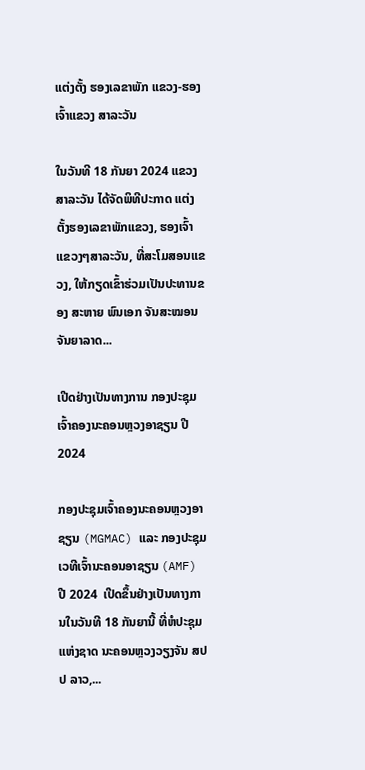ແຕ່ງຕັ້ງ ຮອງເລຂາພັກ ແຂວງ-ຮອງເຈົ້າແຂວງ ສາລະວັນ

ໃນວັນທີ 18 ກັນຍາ 2024 ແຂວງສາລະວັນ ໄດ້ຈັດພິທີປະກາດ ແຕ່ງຕັ້ງຮອງເລຂາພັກແຂວງ, ຮອງເຈົ້າແຂວງໆສາລະວັນ, ທີ່ສະໂມສອນແຂວງ, ໃຫ້ກຽດເຂົ້າຮ່ວມເປັນປະທານຂອງ ສະຫາຍ ພົນເອກ ຈັນສະໝອນ ຈັນຍາລາດ...

ເປີດຢ່າງເປັນທາງການ ກອງປະຊຸມເຈົ້າຄອງນະຄອນຫຼວງອາຊຽນ ປີ 2024

ກອງປະຊຸມເຈົ້າຄອງນະຄອນຫຼວງອາຊຽນ (MGMAC) ແລະ ກອງປະຊຸມເວທີເຈົ້ານະຄອນອາຊຽນ (AMF) ປີ 2024  ເປີດຂຶ້ນຢ່າງເປັນທາງການໃນວັນທີ 18 ກັນຍານີ້ ທີ່ຫໍປະຊຸມແຫ່ງຊາດ ນະຄອນຫຼວງວຽງຈັນ ສປປ ລາວ,...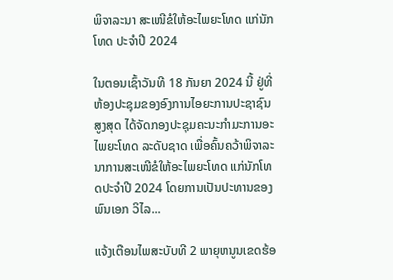ພິຈາລະນາ ສະເໜີຂໍໃຫ້ອະໄພຍະໂທດ ແກ່ນັກໂທດ ປະຈໍາປີ 2024

ໃນຕອນເຊົ້າວັນທີ 18 ກັນຍາ 2024 ນີ້ ຢູ່ທີ່ຫ້ອງປະຊຸມຂອງອົງການໄອຍະການປະຊາຊົນສູງສຸດ ໄດ້ຈັດກອງປະຊຸມຄະນະກໍາມະການອະໄພຍະໂທດ ລະດັບຊາດ ເພື່ອຄົ້ນຄວ້າພິຈາລະນາການສະເໜີຂໍໃຫ້ອະໄພຍະໂທດ ແກ່ນັກໂທດປະຈໍາປີ 2024 ໂດຍການເປັນປະທານຂອງ ພົນເອກ ວິໄລ...

ແຈ້ງເຕືອນໄພສະບັບທີ 2 ພາຍຸຫນູນເຂດຮ້ອ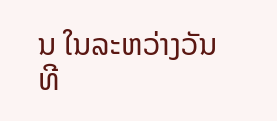ນ ໃນລະຫວ່າງວັນທີ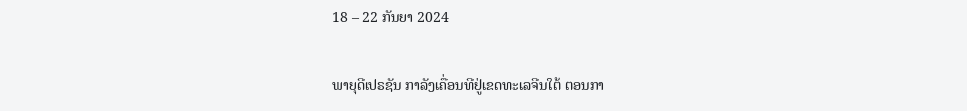18 – 22 ກັນຍາ 2024

ພາຍຸດີເປຣຊັນ ກາລັງເຄື່ອນທີຢູ່ເຂດທະເລຈີນໃຕ້ ຕອນກາ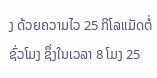ງ ດ້ວຍຄວາມໄວ 25 ກິໂລແມັດຕໍ່ ຊົ່ວໂມງ ຊຶ່ງໃນເວລາ 8 ໂມງ 25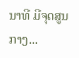ນາທີ ມີຈຸດສູນ ກາງ...